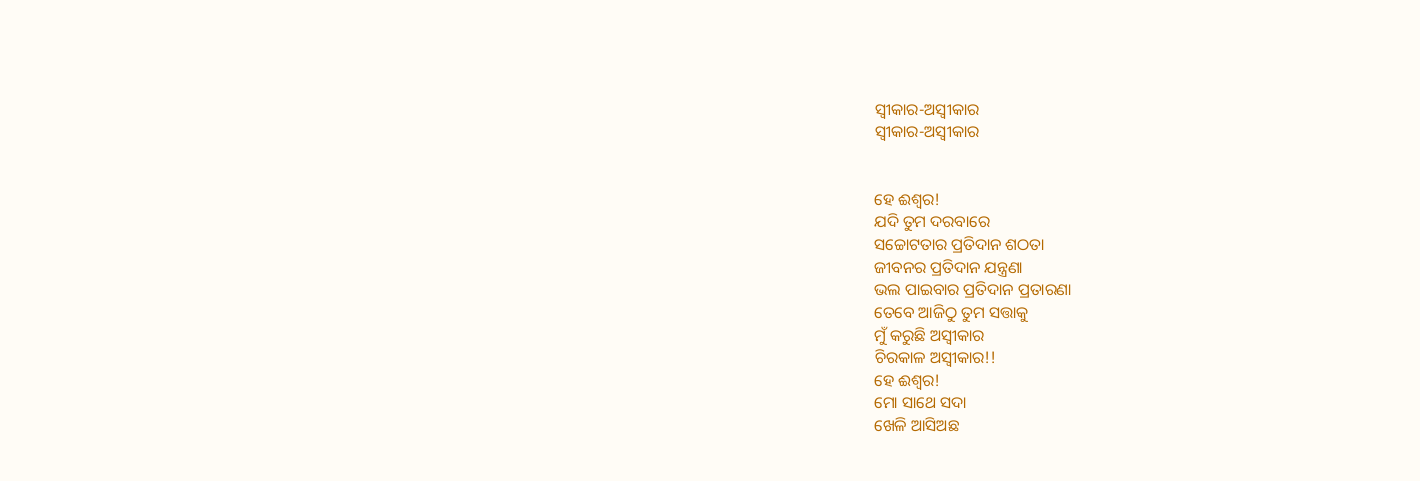ସ୍ବୀକାର-ଅସ୍ବୀକାର
ସ୍ବୀକାର-ଅସ୍ବୀକାର


ହେ ଈଶ୍ୱର!
ଯଦି ତୁମ ଦରବାରେ
ସଚ୍ଚୋଟତାର ପ୍ରତିଦାନ ଶଠତା
ଜୀବନର ପ୍ରତିଦାନ ଯନ୍ତ୍ରଣା
ଭଲ ପାଇବାର ପ୍ରତିଦାନ ପ୍ରତାରଣା
ତେବେ ଆଜିଠୁ ତୁମ ସତ୍ତାକୁ
ମୁଁ କରୁଛି ଅସ୍ୱୀକାର
ଚିରକାଳ ଅସ୍ୱୀକାର!!
ହେ ଈଶ୍ୱର!
ମୋ ସାଥେ ସଦା
ଖେଳି ଆସିଅଛ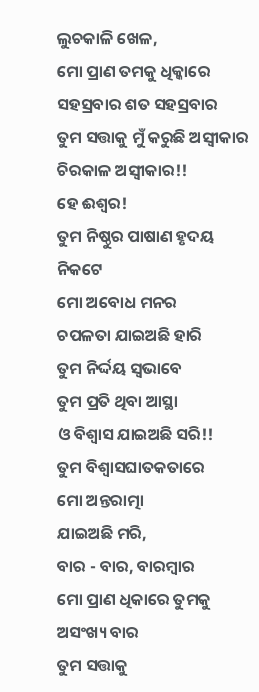ଲୁଚକାଳି ଖେଳ,
ମୋ ପ୍ରାଣ ତମକୁ ଧିକ୍କାରେ
ସହସ୍ରବାର ଶତ ସହସ୍ରବାର
ତୁମ ସତ୍ତାକୁ ମୁଁ କରୁଛି ଅସ୍ୱୀକାର
ଚିରକାଳ ଅସ୍ୱୀକାର!!
ହେ ଈଶ୍ୱର!
ତୁମ ନିଷ୍ଠୁର ପାଷାଣ ହୃଦୟ ନିକଟେ
ମୋ ଅବୋଧ ମନର
ଚପଳତା ଯାଇଅଛି ହାରି
ତୁମ ନିର୍ଦ୍ଦୟ ସ୍ଵଭାବେ
ତୁମ ପ୍ରତି ଥିବା ଆସ୍ଥା
ଓ ବିଶ୍ୱାସ ଯାଇଅଛି ସରି!!
ତୁମ ବିଶ୍ୱାସଘାତକତାରେ
ମୋ ଅନ୍ତରାତ୍ମା
ଯାଇଅଛି ମରି,
ବାର - ବାର, ବାରମ୍ବାର
ମୋ ପ୍ରାଣ ଧିକାରେ ତୁମକୁ
ଅସଂଖ୍ୟ ବାର
ତୁମ ସତ୍ତାକୁ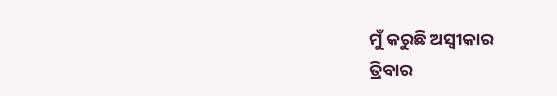ମୁଁ କରୁଛି ଅସ୍ୱୀକାର
ତ୍ରିବାର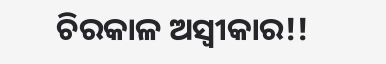ଚିରକାଳ ଅସ୍ୱୀକାର!!